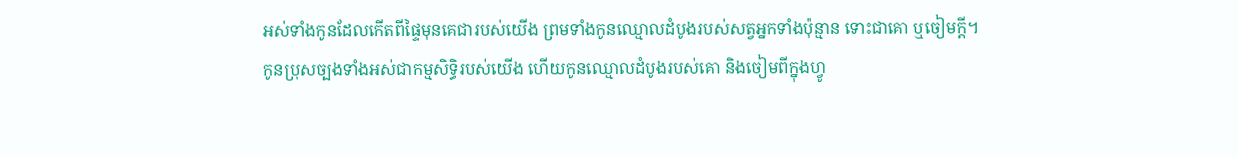អស់ទាំងកូនដែលកើតពីផ្ទៃមុនគេជារបស់យើង ព្រមទាំងកូនឈ្មោលដំបូងរបស់សត្វអ្នកទាំងប៉ុន្មាន ទោះជាគោ ឬចៀមក្តី។
កូនប្រុសច្បងទាំងអស់ជាកម្មសិទ្ធិរបស់យើង ហើយកូនឈ្មោលដំបូងរបស់គោ និងចៀមពីក្នុងហ្វូ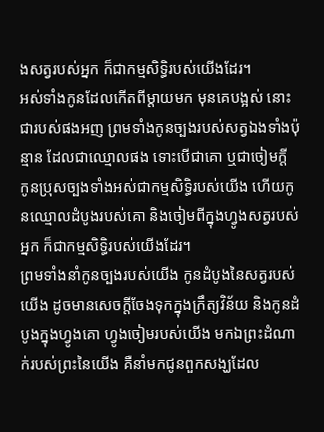ងសត្វរបស់អ្នក ក៏ជាកម្មសិទ្ធិរបស់យើងដែរ។
អស់ទាំងកូនដែលកើតពីម្តាយមក មុនគេបង្អស់ នោះជារបស់ផងអញ ព្រមទាំងកូនច្បងរបស់សត្វឯងទាំងប៉ុន្មាន ដែលជាឈ្មោលផង ទោះបើជាគោ ឬជាចៀមក្តី
កូនប្រុសច្បងទាំងអស់ជាកម្មសិទ្ធិរបស់យើង ហើយកូនឈ្មោលដំបូងរបស់គោ និងចៀមពីក្នុងហ្វូងសត្វរបស់អ្នក ក៏ជាកម្មសិទ្ធិរបស់យើងដែរ។
ព្រមទាំងនាំកូនច្បងរបស់យើង កូនដំបូងនៃសត្វរបស់យើង ដូចមានសេចក្ដីចែងទុកក្នុងក្រឹត្យវិន័យ និងកូនដំបូងក្នុងហ្វូងគោ ហ្វូងចៀមរបស់យើង មកឯព្រះដំណាក់របស់ព្រះនៃយើង គឺនាំមកជូនពួកសង្ឃដែល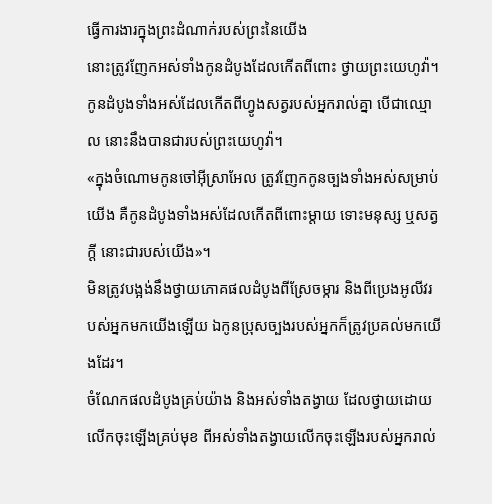ធ្វើការងារក្នុងព្រះដំណាក់របស់ព្រះនៃយើង
នោះត្រូវញែកអស់ទាំងកូនដំបូងដែលកើតពីពោះ ថ្វាយព្រះយេហូវ៉ា។ កូនដំបូងទាំងអស់ដែលកើតពីហ្វូងសត្វរបស់អ្នករាល់គ្នា បើជាឈ្មោល នោះនឹងបានជារបស់ព្រះយេហូវ៉ា។
«ក្នុងចំណោមកូនចៅអ៊ីស្រាអែល ត្រូវញែកកូនច្បងទាំងអស់សម្រាប់យើង គឺកូនដំបូងទាំងអស់ដែលកើតពីពោះម្តាយ ទោះមនុស្ស ឬសត្វក្ដី នោះជារបស់យើង»។
មិនត្រូវបង្អង់នឹងថ្វាយភោគផលដំបូងពីស្រែចម្ការ និងពីប្រេងអូលីវរបស់អ្នកមកយើងឡើយ ឯកូនប្រុសច្បងរបស់អ្នកក៏ត្រូវប្រគល់មកយើងដែរ។
ចំណែកផលដំបូងគ្រប់យ៉ាង និងអស់ទាំងតង្វាយ ដែលថ្វាយដោយលើកចុះឡើងគ្រប់មុខ ពីអស់ទាំងតង្វាយលើកចុះឡើងរបស់អ្នករាល់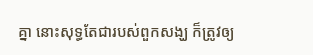គ្នា នោះសុទ្ធតែជារបស់ពួកសង្ឃ ក៏ត្រូវឲ្យ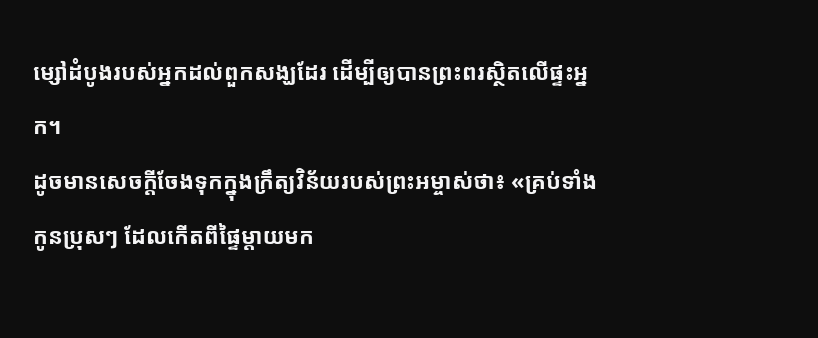ម្សៅដំបូងរបស់អ្នកដល់ពួកសង្ឃដែរ ដើម្បីឲ្យបានព្រះពរស្ថិតលើផ្ទះអ្នក។
ដូចមានសេចក្តីចែងទុកក្នុងក្រឹត្យវិន័យរបស់ព្រះអម្ចាស់ថា៖ «គ្រប់ទាំងកូនប្រុសៗ ដែលកើតពីផ្ទៃម្តាយមក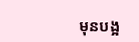មុនបង្អ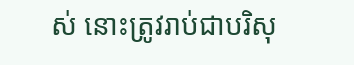ស់ នោះត្រូវរាប់ជាបរិសុ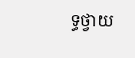ទ្ធថ្វាយ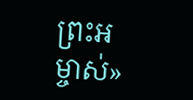ព្រះអម្ចាស់»